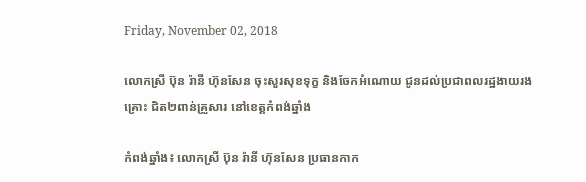Friday, November 02, 2018

លោកស្រី ប៊ុន រ៉ានី ហ៊ុនសែន ចុះសួរសុខទុក្ខ និងចែកអំណោយ ជូនដល់ប្រជាពលរដ្ឋងាយរងគ្រោះ ជិត២ពាន់គ្រួសារ នៅខេត្ដកំពង់ឆ្នាំង

កំពង់ឆ្នាំង៖ លោកស្រី ប៊ុន រ៉ានី ហ៊ុនសែន ប្រធានកាក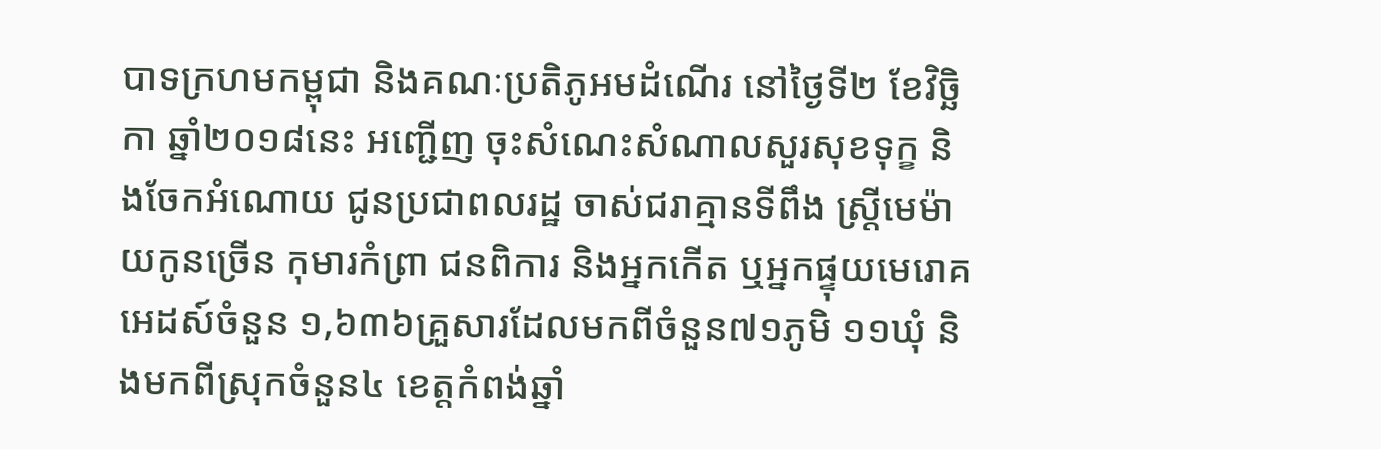បាទក្រហមកម្ពុជា និងគណៈប្រតិភូអមដំណើរ នៅថ្ងៃទី២ ខែវិច្ឆិកា ឆ្នាំ២០១៨នេះ អញ្ជើញ ចុះសំណេះសំណាលសួរសុខទុក្ខ និងចែកអំណោយ ជូនប្រជាពលរដ្ឋ ចាស់ជរាគ្មានទីពឹង ស្ដ្រីមេម៉ាយកូនច្រើន កុមារកំព្រា ជនពិការ និងអ្នកកើត ឬអ្នកផ្ទុយមេរោគអេដស៍ចំនួន ១,៦៣៦គ្រួសារដែលមកពីចំនួន៧១ភូមិ ១១ឃុំ និងមកពីស្រុកចំនួន៤ ខេត្តកំពង់ឆ្នាំ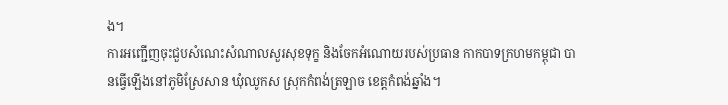ង។
ការអញ្ជើញចុះជួបសំណេះសំណាលសួរសុខទុក្ខ និងចែកអំណោយរបស់ប្រធាន កាកបាទក្រហមកម្ពុជា បានធ្វើឡើងនៅភូមិស្រែសាន ឃុំឈូកស ស្រុកកំពង់ត្រឡាច ខេត្ដកំពង់ឆ្នាំង។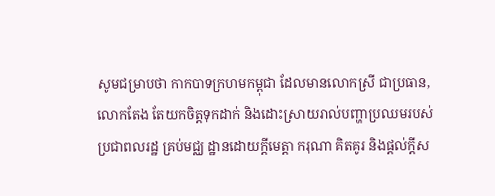សូមជម្រាបថា កាកបាទក្រហមកម្ពុជា ដែលមានលោកស្រី ជាប្រធាន, លោកតែង តែយកចិត្ដទុកដាក់ និងដោះស្រាយរាល់បញ្ហាប្រឈមរបស់ប្រជាពលរដ្ឋ គ្រប់មជ្ឈ ដ្ឋានដោយក្តីមេត្តា ករុណា គិតគូរ និងផ្តល់ក្តីស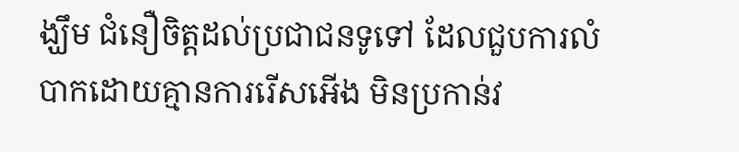ង្ឃឹម ជំនឿចិត្តដល់ប្រជាជនទូទៅ ដែលជួបការលំបាកដោយគ្មានការរើសអើង មិនប្រកាន់វ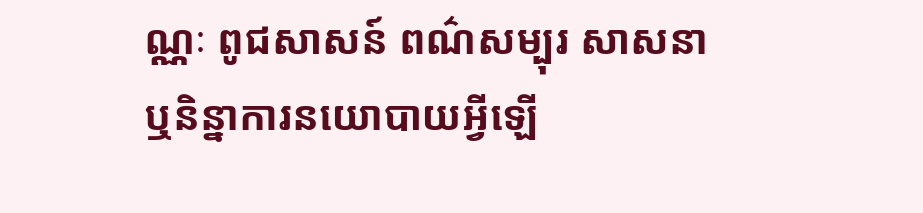ណ្ណៈ ពូជសាសន៍ ពណ៌សម្បុរ សាសនា ឬនិន្នាការនយោបាយអ្វីឡើ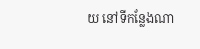យ នៅទីកន្លែងណា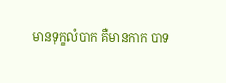មានទុក្ខលំបាក គឺមានកាក បាទ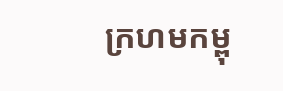ក្រហមកម្ពុ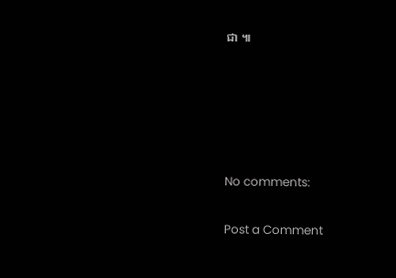ជា ៕





No comments:

Post a Comment